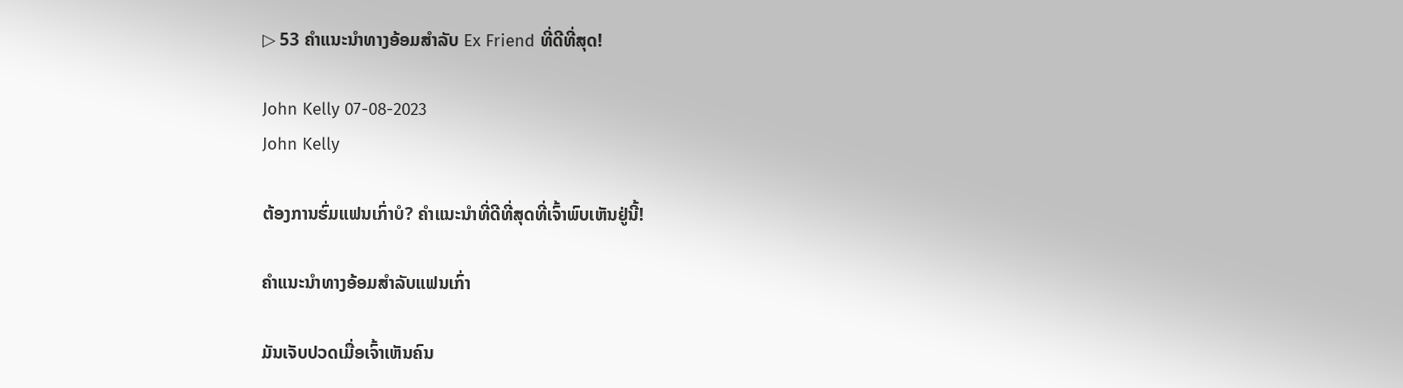▷ 53 ຄໍາແນະນໍາທາງອ້ອມສໍາລັບ Ex Friend ທີ່ດີທີ່ສຸດ!

John Kelly 07-08-2023
John Kelly

ຕ້ອງການຮົ່ມແຟນເກົ່າບໍ? ຄຳແນະນຳທີ່ດີທີ່ສຸດທີ່ເຈົ້າພົບເຫັນຢູ່ນີ້!

ຄຳແນະນຳທາງອ້ອມສຳລັບແຟນເກົ່າ

ມັນເຈັບປວດເມື່ອເຈົ້າເຫັນຄົນ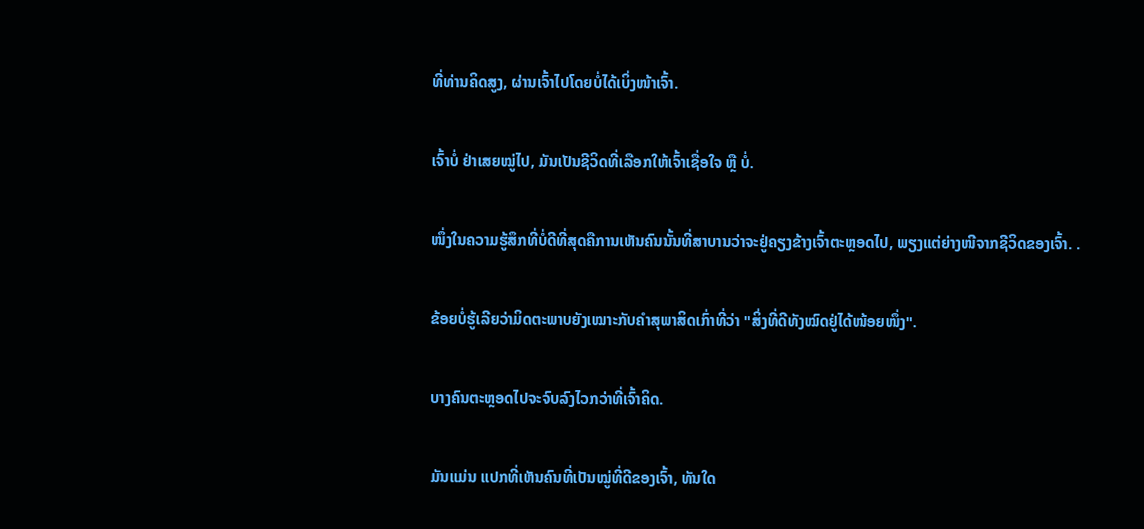ທີ່ທ່ານຄິດສູງ, ຜ່ານເຈົ້າໄປໂດຍບໍ່ໄດ້ເບິ່ງໜ້າເຈົ້າ.

ເຈົ້າບໍ່ ຢ່າເສຍໝູ່ໄປ, ມັນເປັນຊີວິດທີ່ເລືອກໃຫ້ເຈົ້າເຊື່ອໃຈ ຫຼື ບໍ່.

ໜຶ່ງໃນຄວາມຮູ້ສຶກທີ່ບໍ່ດີທີ່ສຸດຄືການເຫັນຄົນນັ້ນທີ່ສາບານວ່າຈະຢູ່ຄຽງຂ້າງເຈົ້າຕະຫຼອດໄປ, ພຽງແຕ່ຍ່າງໜີຈາກຊີວິດຂອງເຈົ້າ. .

ຂ້ອຍບໍ່ຮູ້ເລີຍວ່າມິດຕະພາບຍັງເໝາະກັບຄຳສຸພາສິດເກົ່າທີ່ວ່າ "ສິ່ງທີ່ດີທັງໝົດຢູ່ໄດ້ໜ້ອຍໜຶ່ງ".

ບາງຄົນຕະຫຼອດໄປຈະຈົບລົງໄວກວ່າທີ່ເຈົ້າຄິດ.

ມັນແມ່ນ ແປກທີ່ເຫັນຄົນທີ່ເປັນໝູ່ທີ່ດີຂອງເຈົ້າ, ທັນໃດ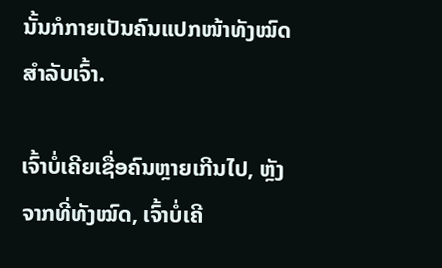ນັ້ນກໍກາຍເປັນຄົນແປກໜ້າທັງໝົດສຳລັບເຈົ້າ.

ເຈົ້າບໍ່ເຄີຍເຊື່ອຄົນຫຼາຍເກີນໄປ, ຫຼັງຈາກທີ່ທັງໝົດ, ເຈົ້າບໍ່ເຄີ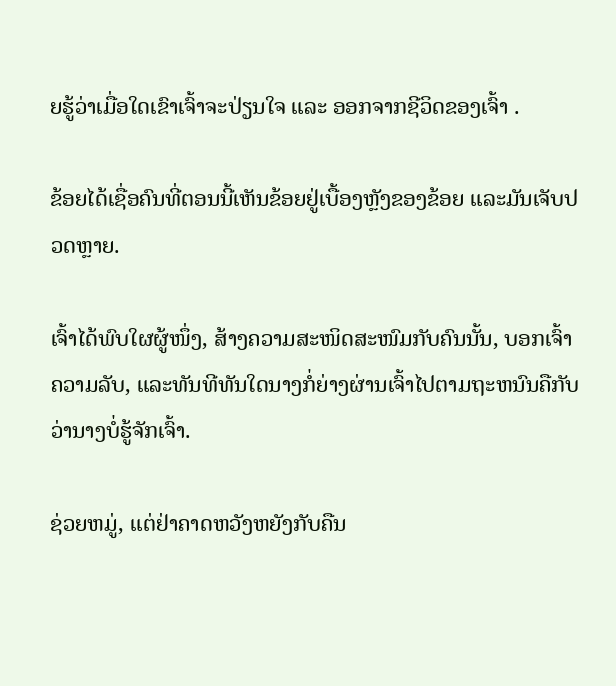ຍຮູ້ວ່າເມື່ອໃດເຂົາເຈົ້າຈະປ່ຽນໃຈ ແລະ ອອກຈາກຊີວິດຂອງເຈົ້າ .

ຂ້ອຍໄດ້ເຊື່ອຄົນທີ່ຕອນນີ້ເຫັນຂ້ອຍຢູ່ເບື້ອງຫຼັງຂອງຂ້ອຍ ແລະມັນເຈັບປວດຫຼາຍ.

ເຈົ້າໄດ້ພົບໃຜຜູ້ໜຶ່ງ, ສ້າງຄວາມສະໜິດສະໜົມກັບຄົນນັ້ນ, ບອກເຈົ້າ ຄວາມລັບ, ແລະທັນທີທັນໃດນາງກໍ່ຍ່າງຜ່ານເຈົ້າໄປຕາມຖະຫນົນຄືກັບວ່ານາງບໍ່ຮູ້ຈັກເຈົ້າ.

ຊ່ວຍຫມູ່, ແຕ່ຢ່າຄາດຫວັງຫຍັງກັບຄືນ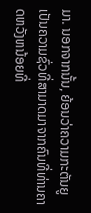ມາ. ນອກຈາກນັ້ນ, ຍ້ອນວ່າຄວາມກະຕັນຍູເປັນຄວາມຊົ່ວທີ່ສາມາດມາຈາກຄົນທີ່ທ່ານຄາດຫວັງຫນ້ອຍທີ່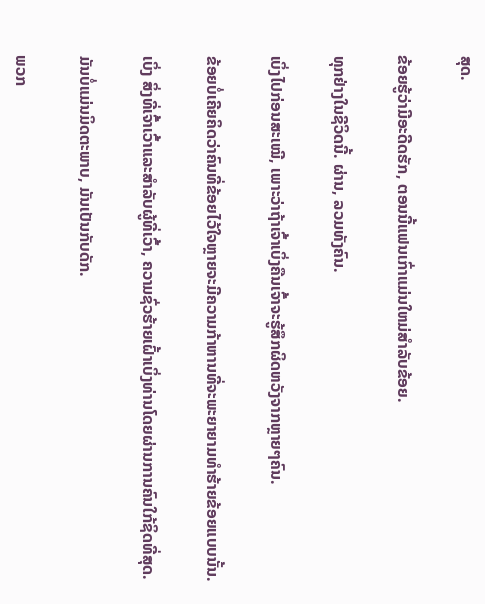ສຸດ.

ຂ້ອຍຮູ້ວ່າມີອະດີດຮັກ, ຕອນນີ້ແຟນເກົ່າແມ່ນໃຫມ່ສໍາລັບຂ້ອຍ.

ທຸກຢ່າງໃນຊີວິດນີ້. ຜ່ານ, ລວມທັງຄົນ.

ເບິ່ງໄປກ່ອນສະເໝີ, ເພາະວ່າຖ້າເຈົ້າເບິ່ງຄືນເຈົ້າຈະຮູ້ສຶກຜິດຫວັງຈາກຫຼາຍໆຄົນ.

ຂ້ອຍບໍ່ເຄີຍຄິດວ່າຄົນທີ່ຂ້ອຍໄວ້ໃຈຫຼາຍຈະມີຄວາມກ້າຫານທີ່ຈະພະຍາຍາມທຳຮ້າຍຂ້ອຍແບບນັ້ນ.

ເບິ່ງ ສິ່ງທີ່ເຈົ້າເວົ້າແລະສໍາລັບຜູ້ທີ່ເວົ້າ, ຄວາມຊົ່ວຮ້າຍເຝົ້າເບິ່ງທ່ານໂດຍຜ່ານການຄົນໃກ້ຊິດທີ່ສຸດ.

ມັນບໍ່ແມ່ນມິດຕະພາບ, ມັນເປັນກັບດັກ.

ພວກ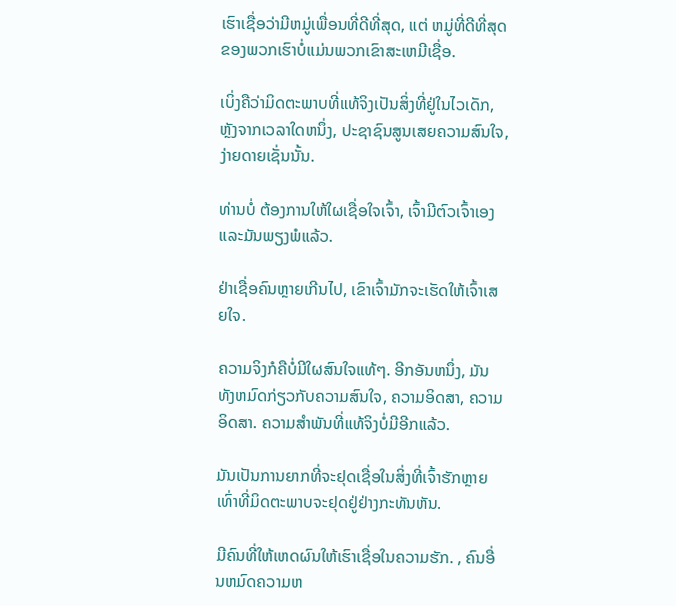ເຮົາເຊື່ອວ່າມີຫມູ່ເພື່ອນທີ່ດີທີ່ສຸດ, ແຕ່ ຫມູ່ທີ່ດີທີ່ສຸດຂອງພວກເຮົາບໍ່ແມ່ນພວກເຂົາສະເຫມີເຊື່ອ.

ເບິ່ງຄືວ່າມິດຕະພາບທີ່ແທ້ຈິງເປັນສິ່ງທີ່ຢູ່ໃນໄວເດັກ, ຫຼັງຈາກເວລາໃດຫນຶ່ງ, ປະຊາຊົນສູນເສຍຄວາມສົນໃຈ, ງ່າຍດາຍເຊັ່ນນັ້ນ.

ທ່ານບໍ່ ຕ້ອງການໃຫ້ໃຜເຊື່ອໃຈເຈົ້າ, ເຈົ້າມີຕົວເຈົ້າເອງ ແລະມັນພຽງພໍແລ້ວ.

ຢ່າເຊື່ອຄົນຫຼາຍເກີນໄປ, ເຂົາເຈົ້າມັກຈະເຮັດໃຫ້ເຈົ້າເສຍໃຈ.

ຄວາມຈິງກໍຄືບໍ່ມີໃຜສົນໃຈແທ້ໆ. ອີກອັນຫນຶ່ງ, ມັນທັງຫມົດກ່ຽວກັບຄວາມສົນໃຈ, ຄວາມອິດສາ, ຄວາມອິດສາ. ຄວາມສຳພັນທີ່ແທ້ຈິງບໍ່ມີອີກແລ້ວ.

ມັນເປັນການຍາກທີ່ຈະຢຸດເຊື່ອໃນສິ່ງທີ່ເຈົ້າຮັກຫຼາຍເທົ່າທີ່ມິດຕະພາບຈະຢຸດຢູ່ຢ່າງກະທັນຫັນ.

ມີຄົນທີ່ໃຫ້ເຫດຜົນໃຫ້ເຮົາເຊື່ອໃນຄວາມຮັກ. , ຄົນອື່ນຫມົດຄວາມຫ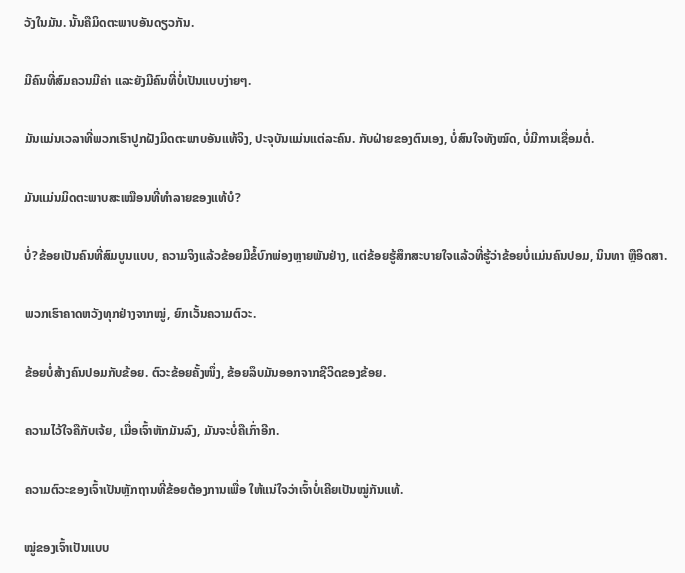ວັງໃນມັນ. ນັ້ນຄືມິດຕະພາບອັນດຽວກັນ.

ມີຄົນທີ່ສົມຄວນມີຄ່າ ແລະຍັງມີຄົນທີ່ບໍ່ເປັນແບບງ່າຍໆ.

ມັນແມ່ນເວລາທີ່ພວກເຮົາປູກຝັງມິດຕະພາບອັນແທ້ຈິງ, ປະຈຸບັນແມ່ນແຕ່ລະຄົນ. ກັບຝ່າຍຂອງຕົນເອງ, ບໍ່ສົນໃຈທັງໝົດ, ບໍ່ມີການເຊື່ອມຕໍ່.

ມັນແມ່ນມິດຕະພາບສະເໝືອນທີ່ທຳລາຍຂອງແທ້ບໍ?

ບໍ່?ຂ້ອຍເປັນຄົນທີ່ສົມບູນແບບ, ຄວາມຈິງແລ້ວຂ້ອຍມີຂໍ້ບົກພ່ອງຫຼາຍພັນຢ່າງ, ແຕ່ຂ້ອຍຮູ້ສຶກສະບາຍໃຈແລ້ວທີ່ຮູ້ວ່າຂ້ອຍບໍ່ແມ່ນຄົນປອມ, ນິນທາ ຫຼືອິດສາ.

ພວກເຮົາຄາດຫວັງທຸກຢ່າງຈາກໝູ່, ຍົກເວັ້ນຄວາມຕົວະ.

ຂ້ອຍບໍ່ສ້າງຄົນປອມກັບຂ້ອຍ. ຕົວະຂ້ອຍຄັ້ງໜຶ່ງ, ຂ້ອຍລຶບມັນອອກຈາກຊີວິດຂອງຂ້ອຍ.

ຄວາມໄວ້ໃຈຄືກັບເຈ້ຍ, ເມື່ອເຈົ້າຫັກມັນລົງ, ມັນຈະບໍ່ຄືເກົ່າອີກ.

ຄວາມຕົວະຂອງເຈົ້າເປັນຫຼັກຖານທີ່ຂ້ອຍຕ້ອງການເພື່ອ ໃຫ້ແນ່ໃຈວ່າເຈົ້າບໍ່ເຄີຍເປັນໝູ່ກັນແທ້.

ໝູ່ຂອງເຈົ້າເປັນແບບ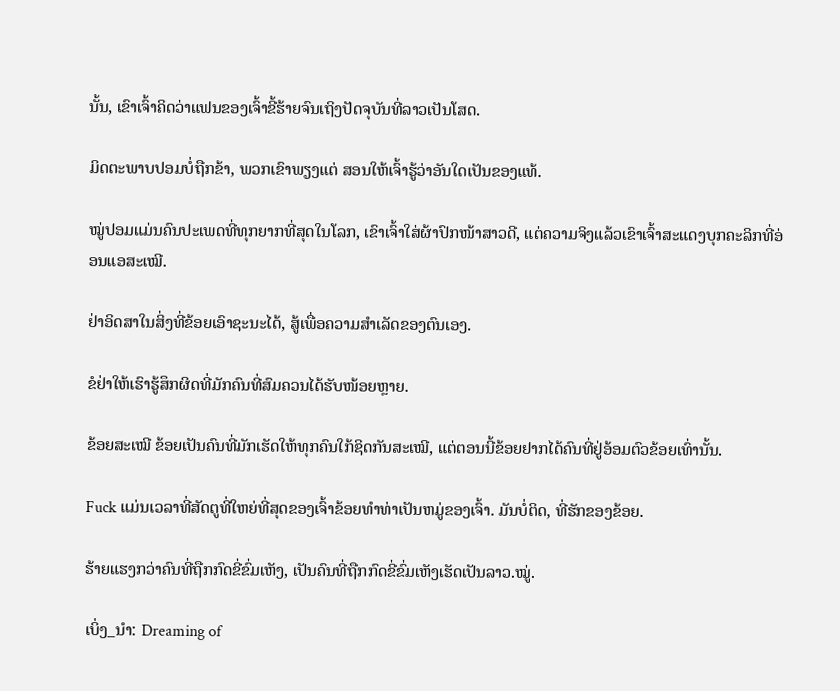ນັ້ນ, ເຂົາເຈົ້າຄິດວ່າແຟນຂອງເຈົ້າຂີ້ຮ້າຍຈົນເຖິງປັດຈຸບັນທີ່ລາວເປັນໂສດ.

ມິດຕະພາບປອມບໍ່ຖືກຂ້າ, ພວກເຂົາພຽງແຕ່ ສອນໃຫ້ເຈົ້າຮູ້ວ່າອັນໃດເປັນຂອງແທ້.

ໝູ່ປອມແມ່ນຄົນປະເພດທີ່ທຸກຍາກທີ່ສຸດໃນໂລກ, ເຂົາເຈົ້າໃສ່ຜ້າປົກໜ້າສາວດີ, ແຕ່ຄວາມຈິງແລ້ວເຂົາເຈົ້າສະແດງບຸກຄະລິກທີ່ອ່ອນແອສະເໝີ.

ຢ່າອິດສາໃນສິ່ງທີ່ຂ້ອຍເອົາຊະນະໄດ້, ສູ້ເພື່ອຄວາມສຳເລັດຂອງຕົນເອງ.

ຂໍຢ່າໃຫ້ເຮົາຮູ້ສຶກຜິດທີ່ມັກຄົນທີ່ສົມຄວນໄດ້ຮັບໜ້ອຍຫຼາຍ.

ຂ້ອຍສະເໝີ ຂ້ອຍເປັນຄົນທີ່ມັກເຮັດໃຫ້ທຸກຄົນໃກ້ຊິດກັນສະເໝີ, ແຕ່ຕອນນີ້ຂ້ອຍຢາກໄດ້ຄົນທີ່ຢູ່ອ້ອມຕົວຂ້ອຍເທົ່ານັ້ນ.

Fuck ແມ່ນເວລາທີ່ສັດຕູທີ່ໃຫຍ່ທີ່ສຸດຂອງເຈົ້າຂ້ອຍທໍາທ່າເປັນຫມູ່ຂອງເຈົ້າ. ມັນບໍ່ຕິດ, ທີ່ຮັກຂອງຂ້ອຍ.

ຮ້າຍແຮງກວ່າຄົນທີ່ຖືກກົດຂີ່ຂົ່ມເຫັງ, ເປັນຄົນທີ່ຖືກກົດຂີ່ຂົ່ມເຫັງເຮັດເປັນລາວ.ໝູ່.

ເບິ່ງ_ນຳ: Dreaming of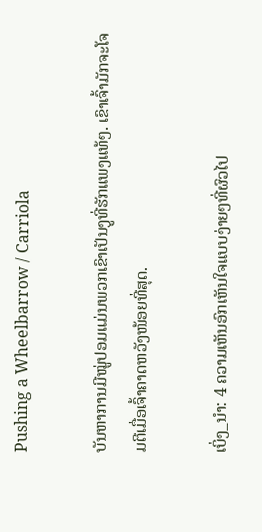Pushing a Wheelbarrow / Carriola

ບັນຫາການມີໝູ່ປອມແມ່ນພວກເຂົາເປັນງູທີ່ຮັກແພງແທ້ໆ. ເຂົາເຈົ້າມັກຈະໂຈມຕີເມື່ອເຈົ້າຄາດຫວັງໜ້ອຍທີ່ສຸດ.

ເບິ່ງ_ນຳ: 4 ຄວາມເຫັນອົກເຫັນໃຈແບບງ່າຍໆທີ່ຜົວໄປ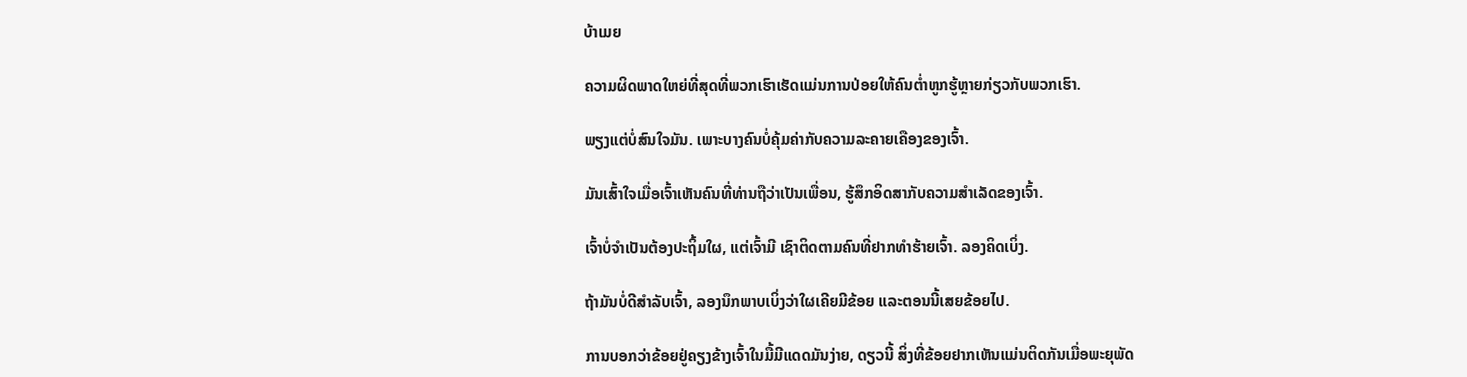ບ້າເມຍ

ຄວາມຜິດພາດໃຫຍ່ທີ່ສຸດທີ່ພວກເຮົາເຮັດແມ່ນການປ່ອຍໃຫ້ຄົນຕໍ່າຫູກຮູ້ຫຼາຍກ່ຽວກັບພວກເຮົາ.

ພຽງແຕ່ບໍ່ສົນໃຈມັນ. ເພາະບາງຄົນບໍ່ຄຸ້ມຄ່າກັບຄວາມລະຄາຍເຄືອງຂອງເຈົ້າ.

ມັນເສົ້າໃຈເມື່ອເຈົ້າເຫັນຄົນທີ່ທ່ານຖືວ່າເປັນເພື່ອນ, ຮູ້ສຶກອິດສາກັບຄວາມສຳເລັດຂອງເຈົ້າ.

ເຈົ້າບໍ່ຈຳເປັນຕ້ອງປະຖິ້ມໃຜ, ແຕ່ເຈົ້າມີ ເຊົາຕິດຕາມຄົນທີ່ຢາກທຳຮ້າຍເຈົ້າ. ລອງຄິດເບິ່ງ.

ຖ້າມັນບໍ່ດີສຳລັບເຈົ້າ, ລອງນຶກພາບເບິ່ງວ່າໃຜເຄີຍມີຂ້ອຍ ແລະຕອນນີ້ເສຍຂ້ອຍໄປ.

ການບອກວ່າຂ້ອຍຢູ່ຄຽງຂ້າງເຈົ້າໃນມື້ມີແດດມັນງ່າຍ, ດຽວນີ້ ສິ່ງທີ່ຂ້ອຍຢາກເຫັນແມ່ນຕິດກັນເມື່ອພະຍຸພັດ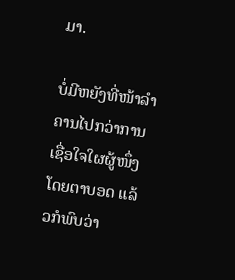ມາ.

ບໍ່ມີຫຍັງທີ່ໜ້າລຳຄານໄປກວ່າການເຊື່ອໃຈໃຜຜູ້ໜຶ່ງໂດຍຕາບອດ ແລ້ວກໍພົບວ່າ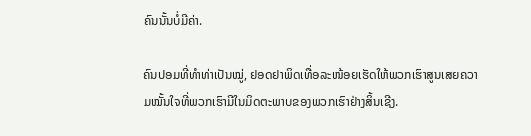ຄົນນັ້ນບໍ່ມີຄ່າ.

ຄົນປອມທີ່ທຳທ່າເປັນໝູ່, ຢອດຢາພິດເທື່ອລະໜ້ອຍເຮັດໃຫ້ພວກເຮົາສູນເສຍຄວາມໝັ້ນໃຈທີ່ພວກເຮົາມີໃນມິດຕະພາບຂອງພວກເຮົາຢ່າງສິ້ນເຊີງ.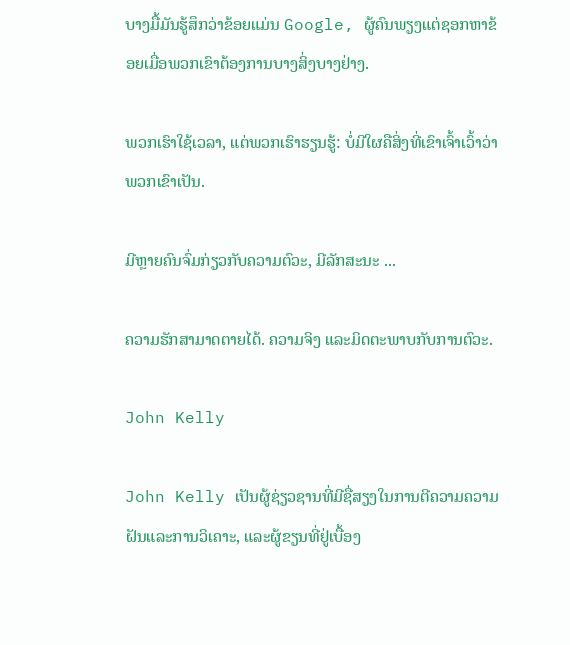ບາງມື້ມັນຮູ້ສຶກວ່າຂ້ອຍແມ່ນ Google, ຜູ້ຄົນພຽງແຕ່ຊອກຫາຂ້ອຍເມື່ອພວກເຂົາຕ້ອງການບາງສິ່ງບາງຢ່າງ.

ພວກເຮົາໃຊ້ເວລາ, ແຕ່ພວກເຮົາຮຽນຮູ້: ບໍ່ມີໃຜຄືສິ່ງທີ່ເຂົາເຈົ້າເວົ້າວ່າພວກເຂົາເປັນ.

ມີຫຼາຍຄົນຈົ່ມກ່ຽວກັບຄວາມຕົວະ, ມີລັກສະນະ ...

ຄວາມຮັກສາມາດຕາຍໄດ້. ຄວາມຈິງ ແລະມິດຕະພາບກັບການຕົວະ.

John Kelly

John Kelly ເປັນຜູ້ຊ່ຽວຊານທີ່ມີຊື່ສຽງໃນການຕີຄວາມຄວາມຝັນແລະການວິເຄາະ, ແລະຜູ້ຂຽນທີ່ຢູ່ເບື້ອງ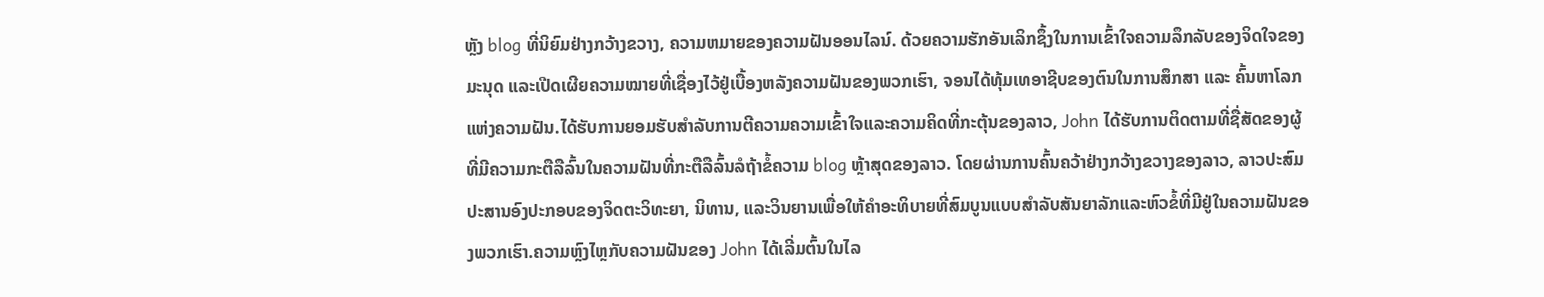ຫຼັງ blog ທີ່ນິຍົມຢ່າງກວ້າງຂວາງ, ຄວາມຫມາຍຂອງຄວາມຝັນອອນໄລນ໌. ດ້ວຍຄວາມຮັກອັນເລິກຊຶ້ງໃນການເຂົ້າໃຈຄວາມລຶກລັບຂອງຈິດໃຈຂອງມະນຸດ ແລະເປີດເຜີຍຄວາມໝາຍທີ່ເຊື່ອງໄວ້ຢູ່ເບື້ອງຫລັງຄວາມຝັນຂອງພວກເຮົາ, ຈອນໄດ້ທຸ້ມເທອາຊີບຂອງຕົນໃນການສຶກສາ ແລະ ຄົ້ນຫາໂລກແຫ່ງຄວາມຝັນ.ໄດ້ຮັບການຍອມຮັບສໍາລັບການຕີຄວາມຄວາມເຂົ້າໃຈແລະຄວາມຄິດທີ່ກະຕຸ້ນຂອງລາວ, John ໄດ້ຮັບການຕິດຕາມທີ່ຊື່ສັດຂອງຜູ້ທີ່ມີຄວາມກະຕືລືລົ້ນໃນຄວາມຝັນທີ່ກະຕືລືລົ້ນລໍຖ້າຂໍ້ຄວາມ blog ຫຼ້າສຸດຂອງລາວ. ໂດຍຜ່ານການຄົ້ນຄວ້າຢ່າງກວ້າງຂວາງຂອງລາວ, ລາວປະສົມປະສານອົງປະກອບຂອງຈິດຕະວິທະຍາ, ນິທານ, ແລະວິນຍານເພື່ອໃຫ້ຄໍາອະທິບາຍທີ່ສົມບູນແບບສໍາລັບສັນຍາລັກແລະຫົວຂໍ້ທີ່ມີຢູ່ໃນຄວາມຝັນຂອງພວກເຮົາ.ຄວາມຫຼົງໄຫຼກັບຄວາມຝັນຂອງ John ໄດ້ເລີ່ມຕົ້ນໃນໄລ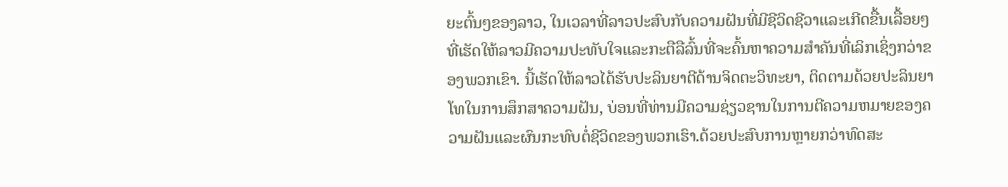ຍະຕົ້ນໆຂອງລາວ, ໃນເວລາທີ່ລາວປະສົບກັບຄວາມຝັນທີ່ມີຊີວິດຊີວາແລະເກີດຂື້ນເລື້ອຍໆທີ່ເຮັດໃຫ້ລາວມີຄວາມປະທັບໃຈແລະກະຕືລືລົ້ນທີ່ຈະຄົ້ນຫາຄວາມສໍາຄັນທີ່ເລິກເຊິ່ງກວ່າຂອງພວກເຂົາ. ນີ້ເຮັດໃຫ້ລາວໄດ້ຮັບປະລິນຍາຕີດ້ານຈິດຕະວິທະຍາ, ຕິດຕາມດ້ວຍປະລິນຍາໂທໃນການສຶກສາຄວາມຝັນ, ບ່ອນທີ່ທ່ານມີຄວາມຊ່ຽວຊານໃນການຕີຄວາມຫມາຍຂອງຄວາມຝັນແລະຜົນກະທົບຕໍ່ຊີວິດຂອງພວກເຮົາ.ດ້ວຍປະສົບການຫຼາຍກວ່າທົດສະ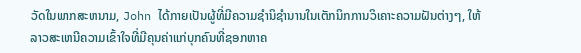ວັດໃນພາກສະຫນາມ, John ໄດ້ກາຍເປັນຜູ້ທີ່ມີຄວາມຊໍານິຊໍານານໃນເຕັກນິກການວິເຄາະຄວາມຝັນຕ່າງໆ, ໃຫ້ລາວສະເຫນີຄວາມເຂົ້າໃຈທີ່ມີຄຸນຄ່າແກ່ບຸກຄົນທີ່ຊອກຫາຄ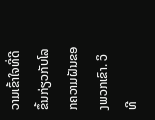ວາມເຂົ້າໃຈທີ່ດີຂຶ້ນກ່ຽວກັບໂລກຄວາມຝັນຂອງພວກເຂົາ. ວິທີ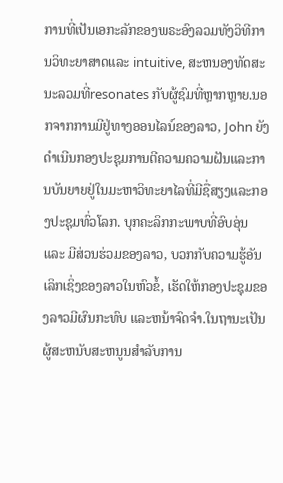ການທີ່ເປັນເອກະລັກຂອງພຣະອົງລວມທັງວິທີການວິທະຍາສາດແລະ intuitive, ສະຫນອງທັດສະນະລວມທີ່resonates ກັບຜູ້ຊົມທີ່ຫຼາກຫຼາຍ.ນອກຈາກການມີຢູ່ທາງອອນໄລນ໌ຂອງລາວ, John ຍັງດໍາເນີນກອງປະຊຸມການຕີຄວາມຄວາມຝັນແລະການບັນຍາຍຢູ່ໃນມະຫາວິທະຍາໄລທີ່ມີຊື່ສຽງແລະກອງປະຊຸມທົ່ວໂລກ. ບຸກຄະລິກກະພາບທີ່ອົບອຸ່ນ ແລະ ມີສ່ວນຮ່ວມຂອງລາວ, ບວກກັບຄວາມຮູ້ອັນເລິກເຊິ່ງຂອງລາວໃນຫົວຂໍ້, ເຮັດໃຫ້ກອງປະຊຸມຂອງລາວມີຜົນກະທົບ ແລະຫນ້າຈົດຈໍາ.ໃນຖານະເປັນຜູ້ສະຫນັບສະຫນູນສໍາລັບການ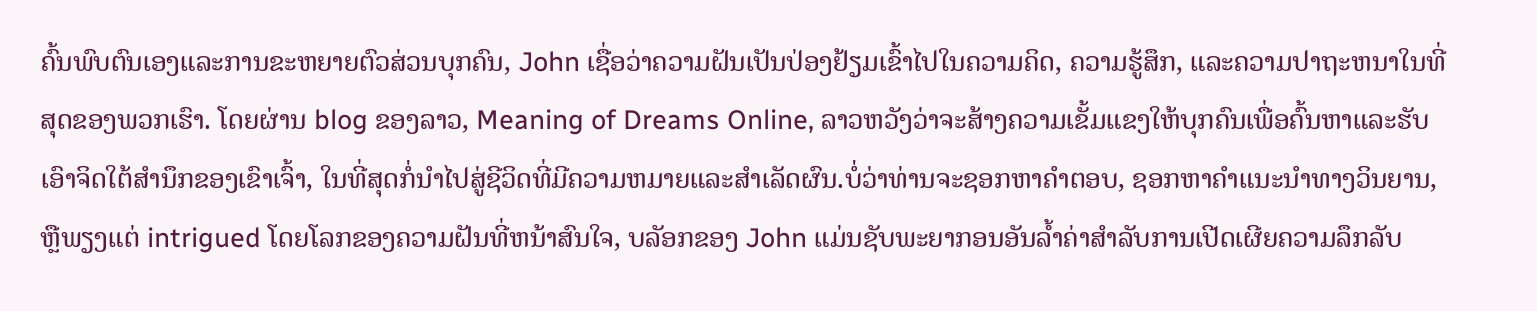ຄົ້ນພົບຕົນເອງແລະການຂະຫຍາຍຕົວສ່ວນບຸກຄົນ, John ເຊື່ອວ່າຄວາມຝັນເປັນປ່ອງຢ້ຽມເຂົ້າໄປໃນຄວາມຄິດ, ຄວາມຮູ້ສຶກ, ແລະຄວາມປາຖະຫນາໃນທີ່ສຸດຂອງພວກເຮົາ. ໂດຍຜ່ານ blog ຂອງລາວ, Meaning of Dreams Online, ລາວຫວັງວ່າຈະສ້າງຄວາມເຂັ້ມແຂງໃຫ້ບຸກຄົນເພື່ອຄົ້ນຫາແລະຮັບເອົາຈິດໃຕ້ສໍານຶກຂອງເຂົາເຈົ້າ, ໃນທີ່ສຸດກໍ່ນໍາໄປສູ່ຊີວິດທີ່ມີຄວາມຫມາຍແລະສໍາເລັດຜົນ.ບໍ່ວ່າທ່ານຈະຊອກຫາຄໍາຕອບ, ຊອກຫາຄໍາແນະນໍາທາງວິນຍານ, ຫຼືພຽງແຕ່ intrigued ໂດຍໂລກຂອງຄວາມຝັນທີ່ຫນ້າສົນໃຈ, ບລັອກຂອງ John ແມ່ນຊັບພະຍາກອນອັນລ້ຳຄ່າສໍາລັບການເປີດເຜີຍຄວາມລຶກລັບ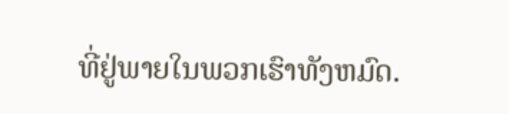ທີ່ຢູ່ພາຍໃນພວກເຮົາທັງຫມົດ.